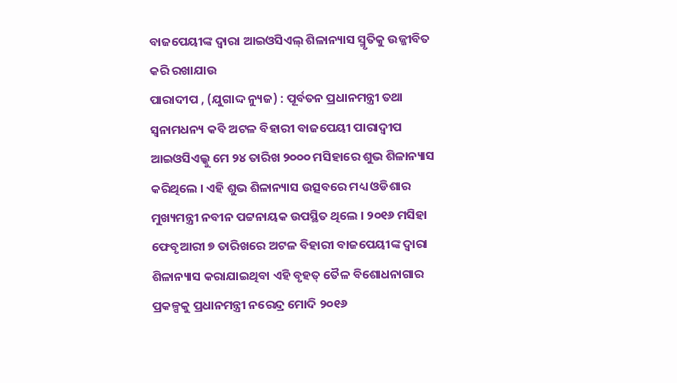ବାଜପେୟୀଙ୍କ ଦ୍ୱାରା ଆଇଓସିଏଲ୍ ଶିଳାନ୍ୟାସ ସ୍ମୃତିକୁ ଉଜ୍ଜୀବିତ କରି ରଖାଯାଉ
ପାରାଦୀପ , (ଯୁଗାଦ୍ଦ ନ୍ୟୁଜ) : ପୂର୍ବତନ ପ୍ରଧାନମନ୍ତ୍ରୀ ତଥା ସ୍ୱନାମଧନ୍ୟ କବି ଅଟଳ ବିହାରୀ ବାଜପେୟୀ ପାରାଦ୍ୱୀପ ଆଇଓସିଏଲ୍କୁ ମେ ୨୪ ତାରିଖ ୨୦୦୦ ମସିହାରେ ଶୁଭ ଶିଳାନ୍ୟାସ କରିଥିଲେ । ଏହି ଶୁଭ ଶିଳାନ୍ୟାସ ଉତ୍ସବରେ ମଧ୍ୟ ଓଡିଶାର ମୁଖ୍ୟମନ୍ତ୍ରୀ ନବୀନ ପଟ୍ଟନାୟକ ଉପସ୍ଥିତ ଥିଲେ । ୨୦୧୬ ମସିହା ଫେବୃଆରୀ ୭ ତାରିଖରେ ଅଟଳ ବିହାରୀ ବାଜପେୟୀଙ୍କ ଦ୍ୱାରା ଶିଳାନ୍ୟାସ କରାଯାଇଥିବା ଏହି ବୃହତ୍ ତୈଳ ବିଶୋଧନାଗାର ପ୍ରକଳ୍ପକୁ ପ୍ରଧାନମନ୍ତ୍ରୀ ନରେନ୍ଦ୍ର ମୋଦି ୨୦୧୬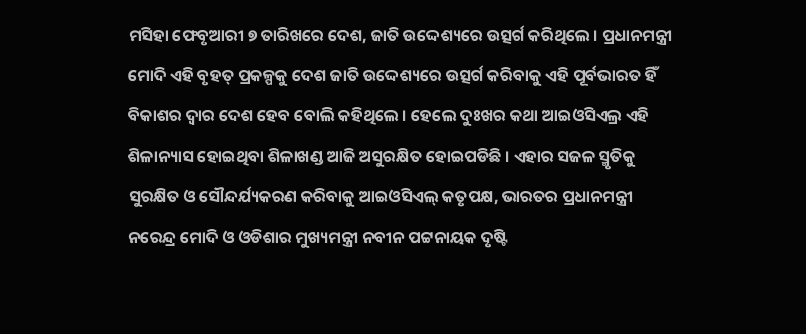ମସିହା ଫେବୃଆରୀ ୭ ତାରିଖରେ ଦେଶ, ଜାତି ଉଦ୍ଦେଶ୍ୟରେ ଉତ୍ସର୍ଗ କରିଥିଲେ । ପ୍ରଧାନମନ୍ତ୍ରୀ ମୋଦି ଏହି ବୃହତ୍ ପ୍ରକଳ୍ପକୁ ଦେଶ ଜାତି ଉଦ୍ଦେଶ୍ୟରେ ଉତ୍ସର୍ଗ କରିବାକୁ ଏହି ପୂର୍ବଭାରତ ହିଁ ବିକାଶର ଦ୍ୱାର ଦେଶ ହେବ ବୋଲି କହିଥିଲେ । ହେଲେ ଦୁଃଖର କଥା ଆଇଓସିଏଲ୍ର ଏହି ଶିଳାନ୍ୟାସ ହୋଇଥିବା ଶିଳାଖଣ୍ଡ ଆଜି ଅସୁରକ୍ଷିତ ହୋଇପଡିଛି । ଏହାର ସଜଳ ସ୍ମୃତିକୁ ସୁରକ୍ଷିତ ଓ ସୌନ୍ଦର୍ଯ୍ୟକରଣ କରିବାକୁ ଆଇଓସିଏଲ୍ କତୃପକ୍ଷ, ଭାରତର ପ୍ରଧାନମନ୍ତ୍ରୀ ନରେନ୍ଦ୍ର ମୋଦି ଓ ଓଡିଶାର ମୁଖ୍ୟମନ୍ତ୍ରୀ ନବୀନ ପଟ୍ଟନାୟକ ଦୃଷ୍ଟି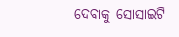ଦେବାକୁ ସୋସାଇଟି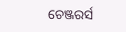ଚେଞ୍ଜରର୍ସ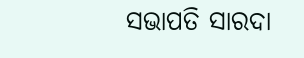ସଭାପତି ସାରଦା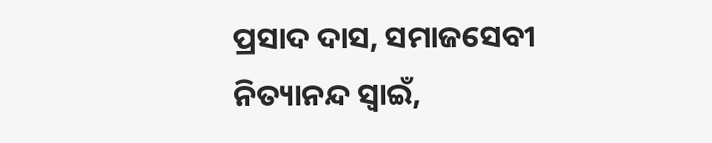ପ୍ରସାଦ ଦାସ, ସମାଜସେବୀ ନିତ୍ୟାନନ୍ଦ ସ୍ୱାଇଁ,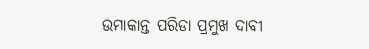ଉମାକାନ୍ତ ପରିଡା ପ୍ରମୁଖ ଦାବୀ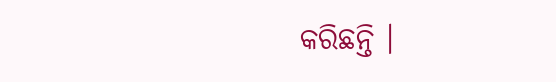କରିଛନ୍ତି ।